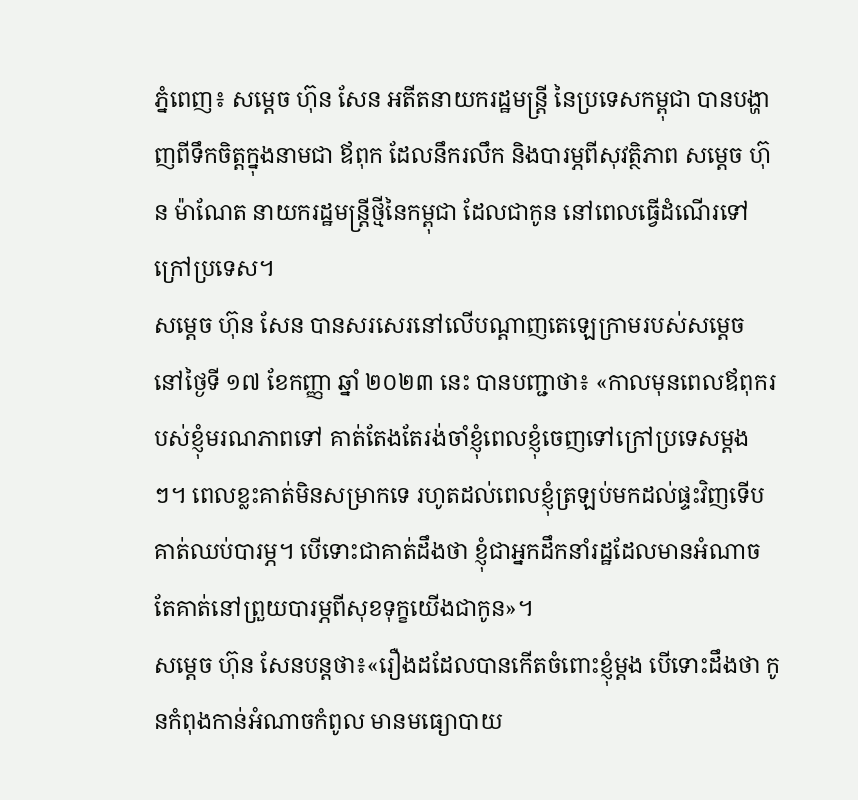ភ្នំពេញ៖ សម្តេច ហ៊ុន សែន អតីតនាយករដ្ឋមន្ត្រី នៃប្រទេសកម្ពុជា បានបង្ហាញពីទឹកចិត្តក្នុងនាមជា ឪពុក ដែលនឹករលឹក និងបារម្ភពីសុវត្ថិភាព សម្តេច ហ៊ុន ម៉ាណែត នាយករដ្ឋមន្ត្រីថ្មីនៃកម្ពុជា ដែលជាកូន នៅពេលធ្វើដំណើរទៅក្រៅប្រទេស។
សម្តេច ហ៊ុន សែន បានសរសេរនៅលើបណ្តាញតេឡេក្រាមរបស់សម្តេច នៅថ្ងៃទី ១៧ ខែកញ្ញា ឆ្នាំ ២០២៣ នេះ បានបញ្ជាថា៖ «កាលមុនពេលឪពុករបស់ខ្ញុំមរណភាពទៅ គាត់តែងតែរង់ចាំខ្ញុំពេលខ្ញុំចេញទៅក្រៅប្រទេសម្តងៗ។ ពេលខ្លះគាត់មិនសម្រាកទេ រហូតដល់ពេលខ្ញុំត្រឡប់មកដល់ផ្ទះវិញទើបគាត់ឈប់បារម្ភ។ បើទោះជាគាត់ដឹងថា ខ្ញុំជាអ្នកដឹកនាំរដ្ឋដែលមានអំណាច តែគាត់នៅព្រួយបារម្ភពីសុខទុក្ខយើងជាកូន»។
សម្តេច ហ៊ុន សែនបន្តថា៖«រឿងដដែលបានកើតចំពោះខ្ញុំម្តង បើទោះដឹងថា កូនកំពុងកាន់អំណាចកំពូល មានមធ្យោបាយ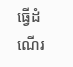ធ្វើដំណើរ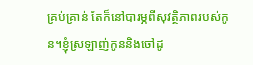គ្រប់គ្រាន់ តែក៏នៅបារម្ភពីសុវត្ថិភាពរបស់កូន។ខ្ញុំស្រឡាញ់កូននិងចៅដូ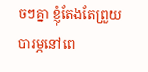ចៗគ្នា ខ្ញុំតែងតែព្រួយបារម្ភនៅពេ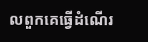លពួកគេធ្វើដំណើរ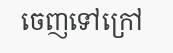ចេញទៅក្រៅ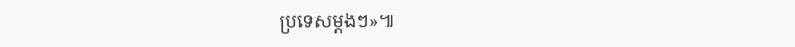ប្រទេសម្តងៗ»៕